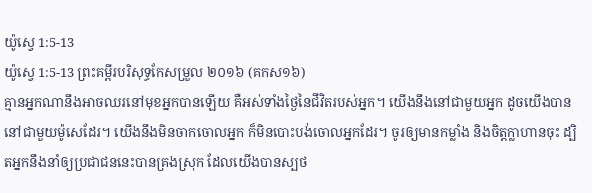យ៉ូស្វេ 1:5-13
យ៉ូស្វេ 1:5-13 ព្រះគម្ពីរបរិសុទ្ធកែសម្រួល ២០១៦ (គកស១៦)
គ្មានអ្នកណានឹងអាចឈរនៅមុខអ្នកបានឡើយ គឺអស់ទាំងថ្ងៃនៃជីវិតរបស់អ្នក។ យើងនឹងនៅជាមួយអ្នក ដូចយើងបាននៅជាមួយម៉ូសេដែរ។ យើងនឹងមិនចាកចោលអ្នក ក៏មិនបោះបង់ចោលអ្នកដែរ។ ចូរឲ្យមានកម្លាំង និងចិត្តក្លាហានចុះ ដ្បិតអ្នកនឹងនាំឲ្យប្រជាជននេះបានគ្រងស្រុក ដែលយើងបានស្បថ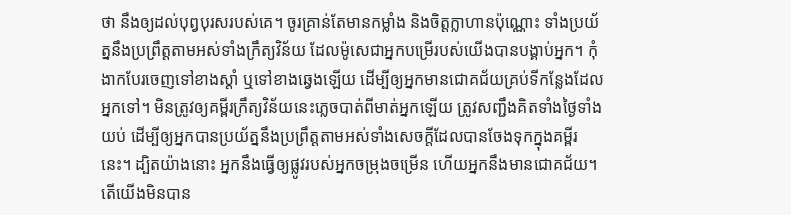ថា នឹងឲ្យដល់បុព្វបុរសរបស់គេ។ ចូរគ្រាន់តែមានកម្លាំង និងចិត្តក្លាហានប៉ុណ្ណោះ ទាំងប្រយ័ត្ននឹងប្រព្រឹត្តតាមអស់ទាំងក្រឹត្យវិន័យ ដែលម៉ូសេជាអ្នកបម្រើរបស់យើងបានបង្គាប់អ្នក។ កុំងាកបែរចេញទៅខាងស្តាំ ឬទៅខាងឆ្វេងឡើយ ដើម្បីឲ្យអ្នកមានជោគជ័យគ្រប់ទីកន្លែងដែលអ្នកទៅ។ មិនត្រូវឲ្យគម្ពីរក្រឹត្យវិន័យនេះភ្លេចបាត់ពីមាត់អ្នកឡើយ ត្រូវសញ្ជឹងគិតទាំងថ្ងៃទាំងយប់ ដើម្បីឲ្យអ្នកបានប្រយ័ត្ននឹងប្រព្រឹត្តតាមអស់ទាំងសេចក្ដីដែលបានចែងទុកក្នុងគម្ពីរនេះ។ ដ្បិតយ៉ាងនោះ អ្នកនឹងធ្វើឲ្យផ្លូវរបស់អ្នកចម្រុងចម្រើន ហើយអ្នកនឹងមានជោគជ័យ។ តើយើងមិនបាន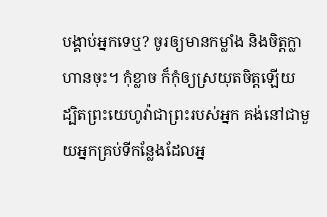បង្គាប់អ្នកទេឬ? ចូរឲ្យមានកម្លាំង និងចិត្តក្លាហានចុះ។ កុំខ្លាច ក៏កុំឲ្យស្រយុតចិត្តឡើយ ដ្បិតព្រះយេហូវ៉ាជាព្រះរបស់អ្នក គង់នៅជាមួយអ្នកគ្រប់ទីកន្លែងដែលអ្ន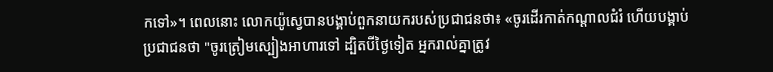កទៅ»។ ពេលនោះ លោកយ៉ូស្វេបានបង្គាប់ពួកនាយករបស់ប្រជាជនថា៖ «ចូរដើរកាត់កណ្ដាលជំរំ ហើយបង្គាប់ប្រជាជនថា "ចូរត្រៀមស្បៀងអាហារទៅ ដ្បិតបីថ្ងៃទៀត អ្នករាល់គ្នាត្រូវ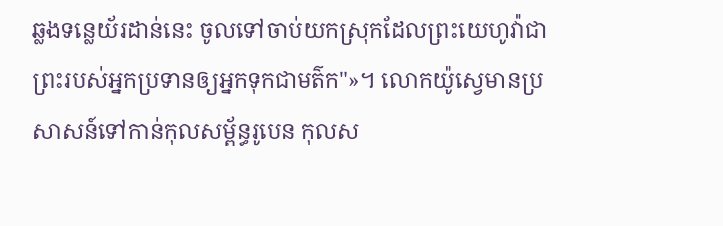ឆ្លងទន្លេយ័រដាន់នេះ ចូលទៅចាប់យកស្រុកដែលព្រះយេហូវ៉ាជាព្រះរបស់អ្នកប្រទានឲ្យអ្នកទុកជាមត៌ក"»។ លោកយ៉ូស្វេមានប្រសាសន៍ទៅកាន់កុលសម្ព័ន្ធរូបេន កុលស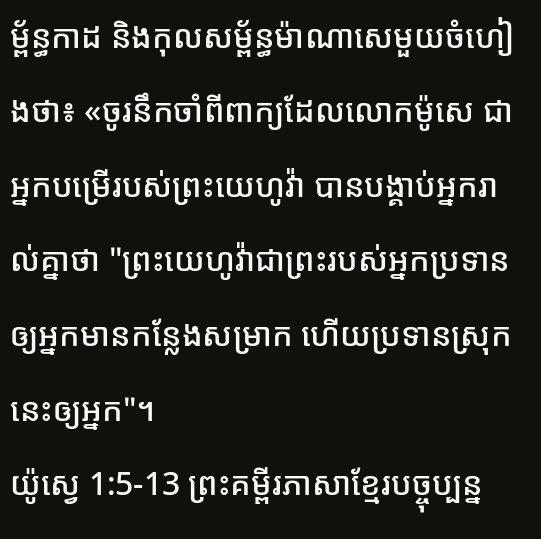ម្ព័ន្ធកាដ និងកុលសម្ព័ន្ធម៉ាណាសេមួយចំហៀងថា៖ «ចូរនឹកចាំពីពាក្យដែលលោកម៉ូសេ ជាអ្នកបម្រើរបស់ព្រះយេហូវ៉ា បានបង្គាប់អ្នករាល់គ្នាថា "ព្រះយេហូវ៉ាជាព្រះរបស់អ្នកប្រទានឲ្យអ្នកមានកន្លែងសម្រាក ហើយប្រទានស្រុកនេះឲ្យអ្នក"។
យ៉ូស្វេ 1:5-13 ព្រះគម្ពីរភាសាខ្មែរបច្ចុប្បន្ន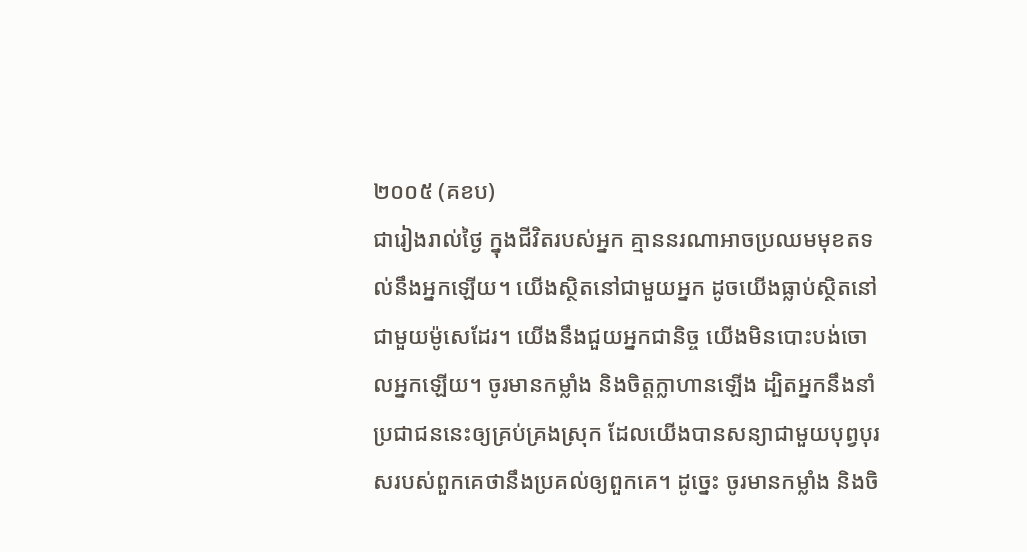២០០៥ (គខប)
ជារៀងរាល់ថ្ងៃ ក្នុងជីវិតរបស់អ្នក គ្មាននរណាអាចប្រឈមមុខតទល់នឹងអ្នកឡើយ។ យើងស្ថិតនៅជាមួយអ្នក ដូចយើងធ្លាប់ស្ថិតនៅជាមួយម៉ូសេដែរ។ យើងនឹងជួយអ្នកជានិច្ច យើងមិនបោះបង់ចោលអ្នកឡើយ។ ចូរមានកម្លាំង និងចិត្តក្លាហានឡើង ដ្បិតអ្នកនឹងនាំប្រជាជននេះឲ្យគ្រប់គ្រងស្រុក ដែលយើងបានសន្យាជាមួយបុព្វបុរសរបស់ពួកគេថានឹងប្រគល់ឲ្យពួកគេ។ ដូច្នេះ ចូរមានកម្លាំង និងចិ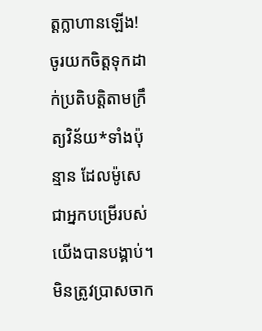ត្តក្លាហានឡើង! ចូរយកចិត្តទុកដាក់ប្រតិបត្តិតាមក្រឹត្យវិន័យ*ទាំងប៉ុន្មាន ដែលម៉ូសេជាអ្នកបម្រើរបស់យើងបានបង្គាប់។ មិនត្រូវប្រាសចាក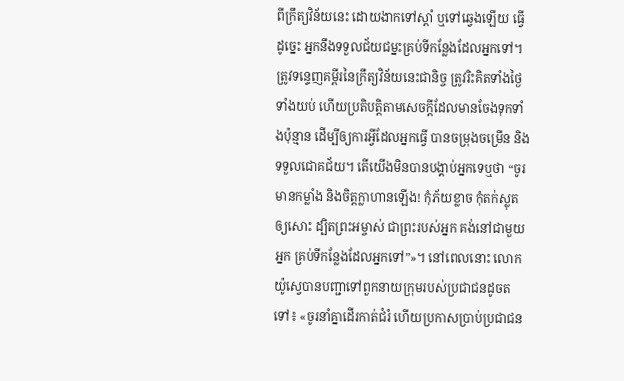ពីក្រឹត្យវិន័យនេះ ដោយងាកទៅស្ដាំ ឬទៅឆ្វេងឡើយ ធ្វើដូច្នេះ អ្នកនឹងទទួលជ័យជម្នះគ្រប់ទីកន្លែងដែលអ្នកទៅ។ ត្រូវទន្ទេញគម្ពីរនៃក្រឹត្យវិន័យនេះជានិច្ច ត្រូវរិះគិតទាំងថ្ងៃទាំងយប់ ហើយប្រតិបត្តិតាមសេចក្ដីដែលមានចែងទុកទាំងប៉ុន្មាន ដើម្បីឲ្យការអ្វីដែលអ្នកធ្វើ បានចម្រុងចម្រើន និងទទួលជោគជ័យ។ តើយើងមិនបានបង្គាប់អ្នកទេឬថា “ចូរមានកម្លាំង និងចិត្តក្លាហានឡើង! កុំភ័យខ្លាច កុំតក់ស្លុតឲ្យសោះ ដ្បិតព្រះអម្ចាស់ ជាព្រះរបស់អ្នក គង់នៅជាមួយអ្នក គ្រប់ទីកន្លែងដែលអ្នកទៅ”»។ នៅពេលនោះ លោកយ៉ូស្វេបានបញ្ជាទៅពួកនាយក្រុមរបស់ប្រជាជនដូចតទៅ៖ «ចូរនាំគ្នាដើរកាត់ជំរំ ហើយប្រកាសប្រាប់ប្រជាជន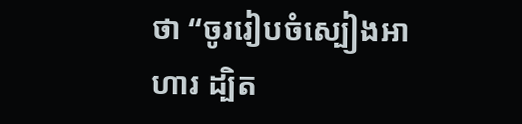ថា “ចូររៀបចំស្បៀងអាហារ ដ្បិត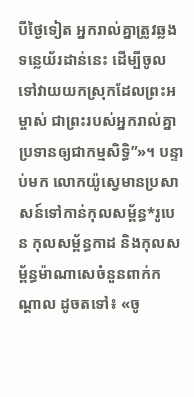បីថ្ងៃទៀត អ្នករាល់គ្នាត្រូវឆ្លងទន្លេយ័រដាន់នេះ ដើម្បីចូលទៅវាយយកស្រុកដែលព្រះអម្ចាស់ ជាព្រះរបស់អ្នករាល់គ្នា ប្រទានឲ្យជាកម្មសិទ្ធិ”»។ បន្ទាប់មក លោកយ៉ូស្វេមានប្រសាសន៍ទៅកាន់កុលសម្ព័ន្ធ*រូបេន កុលសម្ព័ន្ធកាដ និងកុលសម្ព័ន្ធម៉ាណាសេចំនួនពាក់កណ្ដាល ដូចតទៅ៖ «ចូ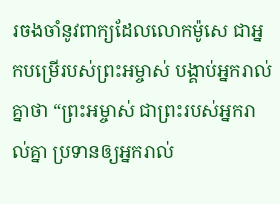រចងចាំនូវពាក្យដែលលោកម៉ូសេ ជាអ្នកបម្រើរបស់ព្រះអម្ចាស់ បង្គាប់អ្នករាល់គ្នាថា “ព្រះអម្ចាស់ ជាព្រះរបស់អ្នករាល់គ្នា ប្រទានឲ្យអ្នករាល់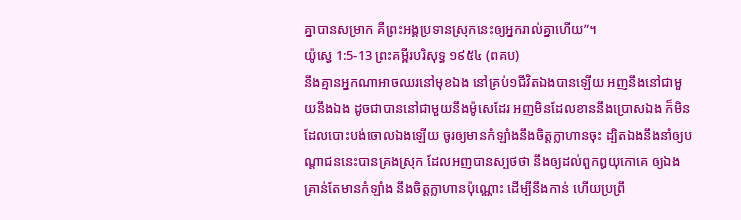គ្នាបានសម្រាក គឺព្រះអង្គប្រទានស្រុកនេះឲ្យអ្នករាល់គ្នាហើយ”។
យ៉ូស្វេ 1:5-13 ព្រះគម្ពីរបរិសុទ្ធ ១៩៥៤ (ពគប)
នឹងគ្មានអ្នកណាអាចឈរនៅមុខឯង នៅគ្រប់១ជីវិតឯងបានឡើយ អញនឹងនៅជាមួយនឹងឯង ដូចជាបាននៅជាមួយនឹងម៉ូសេដែរ អញមិនដែលខាននឹងប្រោសឯង ក៏មិនដែលបោះបង់ចោលឯងឡើយ ចូរឲ្យមានកំឡាំងនឹងចិត្តក្លាហានចុះ ដ្បិតឯងនឹងនាំឲ្យបណ្តាជននេះបានគ្រងស្រុក ដែលអញបានស្បថថា នឹងឲ្យដល់ពួកឰយុកោគេ ឲ្យឯងគ្រាន់តែមានកំឡាំង នឹងចិត្តក្លាហានប៉ុណ្ណោះ ដើម្បីនឹងកាន់ ហើយប្រព្រឹ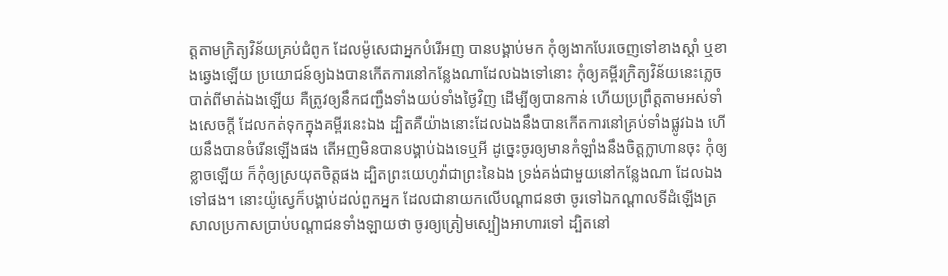ត្តតាមក្រិត្យវិន័យគ្រប់ជំពូក ដែលម៉ូសេជាអ្នកបំរើអញ បានបង្គាប់មក កុំឲ្យងាកបែរចេញទៅខាងស្តាំ ឬខាងឆ្វេងឡើយ ប្រយោជន៍ឲ្យឯងបានកើតការនៅកន្លែងណាដែលឯងទៅនោះ កុំឲ្យគម្ពីរក្រិត្យវិន័យនេះភ្លេចបាត់ពីមាត់ឯងឡើយ គឺត្រូវឲ្យនឹកជញ្ជឹងទាំងយប់ទាំងថ្ងៃវិញ ដើម្បីឲ្យបានកាន់ ហើយប្រព្រឹត្តតាមអស់ទាំងសេចក្ដី ដែលកត់ទុកក្នុងគម្ពីរនេះឯង ដ្បិតគឺយ៉ាងនោះដែលឯងនឹងបានកើតការនៅគ្រប់ទាំងផ្លូវឯង ហើយនឹងបានចំរើនឡើងផង តើអញមិនបានបង្គាប់ឯងទេឬអី ដូច្នេះចូរឲ្យមានកំឡាំងនឹងចិត្តក្លាហានចុះ កុំឲ្យខ្លាចឡើយ ក៏កុំឲ្យស្រយុតចិត្តផង ដ្បិតព្រះយេហូវ៉ាជាព្រះនៃឯង ទ្រង់គង់ជាមួយនៅកន្លែងណា ដែលឯងទៅផង។ នោះយ៉ូស្វេក៏បង្គាប់ដល់ពួកអ្នក ដែលជានាយកលើបណ្តាជនថា ចូរទៅឯកណ្តាលទីដំឡើងត្រសាលប្រកាសប្រាប់បណ្តាជនទាំងឡាយថា ចូរឲ្យត្រៀមស្បៀងអាហារទៅ ដ្បិតនៅ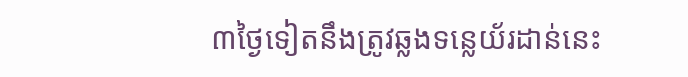៣ថ្ងៃទៀតនឹងត្រូវឆ្លងទន្លេយ័រដាន់នេះ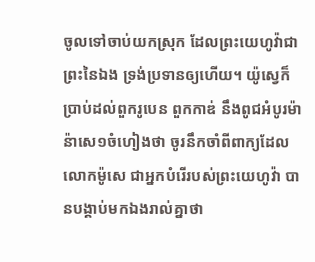ចូលទៅចាប់យកស្រុក ដែលព្រះយេហូវ៉ាជាព្រះនៃឯង ទ្រង់ប្រទានឲ្យហើយ។ យ៉ូស្វេក៏ប្រាប់ដល់ពួករូបេន ពួកកាឌ់ នឹងពូជអំបូរម៉ាន៉ាសេ១ចំហៀងថា ចូរនឹកចាំពីពាក្យដែលលោកម៉ូសេ ជាអ្នកបំរើរបស់ព្រះយេហូវ៉ា បានបង្គាប់មកឯងរាល់គ្នាថា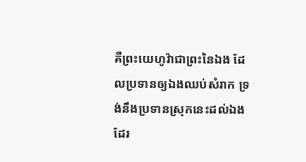គឺព្រះយេហូវ៉ាជាព្រះនៃឯង ដែលប្រទានឲ្យឯងឈប់សំរាក ទ្រង់នឹងប្រទានស្រុកនេះដល់ឯងដែរ